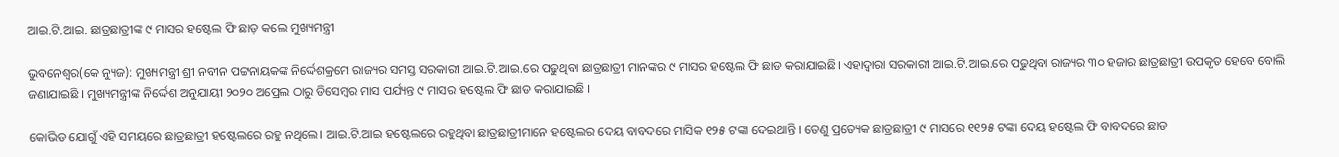ଆଇ.ଟି.ଆଇ. ଛାତ୍ରଛାତ୍ରୀଙ୍କ ୯ ମାସର ହଷ୍ଟେଲ ଫି ଛାଡ଼ କଲେ ମୁଖ୍ୟମନ୍ତ୍ରୀ

ଭୁବନେଶ୍ୱର(କେ ନ୍ୟୁଜ): ମୁଖ୍ୟମନ୍ତ୍ରୀ ଶ୍ରୀ ନବୀନ ପଟ୍ଟନାୟକଙ୍କ ନିର୍ଦ୍ଦେଶକ୍ରମେ ରାଜ୍ୟର ସମସ୍ତ ସରକାରୀ ଆଇ.ଟି.ଆଇ.ରେ ପଢୁଥିବା ଛାତ୍ରଛାତ୍ରୀ ମାନଙ୍କର ୯ ମାସର ହଷ୍ଟେଲ ଫି ଛାଡ କରାଯାଇଛି। ଏହାଦ୍ବାରା ସରକାରୀ ଆଇ.ଟି.ଆଇ.ରେ ପଢୁଥିବା ରାଜ୍ୟର ୩୦ ହଜାର ଛାତ୍ରଛାତ୍ରୀ ଉପକୃତ ହେବେ ବୋଲି ଜଣାଯାଇଛି । ମୁଖ୍ୟମନ୍ତ୍ରୀଙ୍କ ନିର୍ଦ୍ଦେଶ ଅନୁଯାୟୀ ୨୦୨୦ ଅପ୍ରେଲ ଠାରୁ ଡିସେମ୍ବର ମାସ ପର୍ଯ୍ୟନ୍ତ ୯ ମାସର ହଷ୍ଟେଲ ଫି ଛାଡ କରାଯାଇଛି ।

କୋଭିଡ ଯୋଗୁଁ ଏହି ସମୟରେ ଛାତ୍ରଛାତ୍ରୀ ହଷ୍ଟେଲରେ ରହୁ ନଥିଲେ। ଆଇ.ଟି.ଆଇ ହଷ୍ଟେଲରେ ରହୁଥିବା ଛାତ୍ରଛାତ୍ରୀମାନେ ହଷ୍ଟେଲର ଦେୟ ବାବଦରେ ମାସିକ ୧୨୫ ଟଙ୍କା ଦେଇଥାନ୍ତି । ତେଣୁ ପ୍ରତ୍ୟେକ ଛାତ୍ରଛାତ୍ରୀ ୯ ମାସରେ ୧୧୨୫ ଟଙ୍କା ଦେୟ ହଷ୍ଟେଲ ଫି ବାବଦରେ ଛାଡ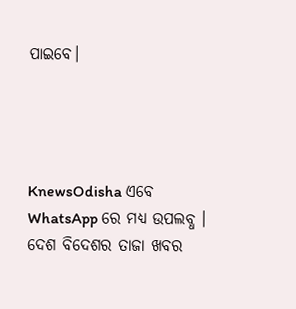ପାଇବେ।




KnewsOdisha ଏବେ WhatsApp ରେ ମଧ୍ୟ ଉପଲବ୍ଧ । ଦେଶ ବିଦେଶର ତାଜା ଖବର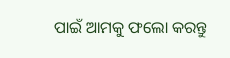ପାଇଁ ଆମକୁ ଫଲୋ କରନ୍ତୁ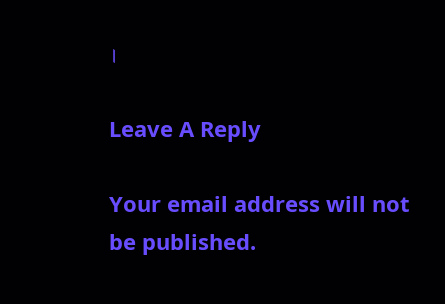।

Leave A Reply

Your email address will not be published.